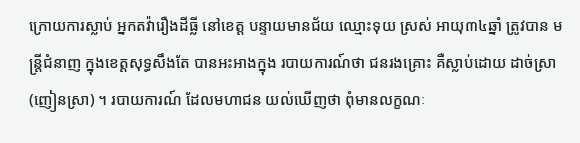ក្រោយការស្លាប់ អ្នកតវ៉ារឿងដីធ្លី នៅខេត្ត បន្ទាយមានជ័យ ឈ្មោះទុយ ស្រស់ អាយុ៣៤ឆ្នាំ ត្រូវបាន មន្ត្រីជំនាញ ក្នុងខេត្តសុទ្ធសឹងតែ បានអះអាងក្នុង របាយការណ៍ថា ជនរងគ្រោះ គឺស្លាប់ដោយ ដាច់ស្រា (ញៀនស្រា) ។ របាយការណ៍ ដែលមហាជន យល់ឃើញថា ពុំមានលក្ខណៈ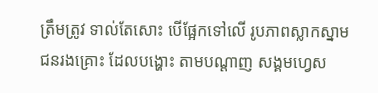ត្រឹមត្រូវ ទាល់តែសោះ បើផ្អែកទៅលើ រូបភាពស្លាកស្នាម ជនរងគ្រោះ ដែលបង្ហោះ តាមបណ្ដាញ សង្គមហ្វេស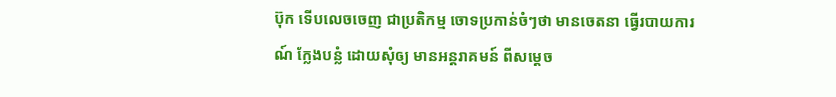ប៊ុក ទើបលេចចេញ ជាប្រតិកម្ម ចោទប្រកាន់ចំៗថា មានចេតនា ធ្វើរបាយការណ៍ ក្លែងបន្លំ ដោយសុំឲ្យ មានអន្តរាគមន៍ ពីសម្ដេច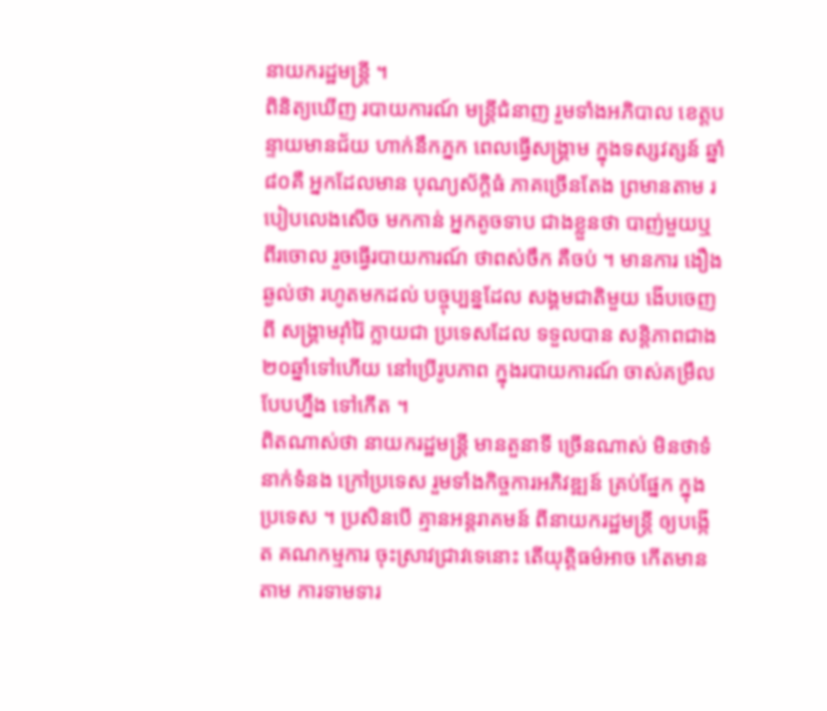នាយករដ្ឋមន្ត្រី ។
ពិនិត្យឃើញ របាយការណ៍ មន្ត្រីជំនាញ រួមទាំងអភិបាល ខេត្តបន្ទាយមានជ័យ ហាក់នឹកភ្នក ពេលធ្វើសង្គ្រាម ក្នុងទស្សវត្សន៍ ឆ្នាំ៨០គឺ អ្នកដែលមាន បុណ្យស័ក្ដិធំ ភាគច្រើនតែង ព្រមានតាម របៀបលេងសើច មកកាន់ អ្នកតូចទាប ជាងខ្លួនថា បាញ់មួយឬពីរចោល រួចធ្វើរបាយការណ៍ ថាពស់ចឹក គឺចប់ ។ មានការ ងឿងឆ្ងល់ថា រហូតមកដល់ បច្ចុប្បន្នដែល សង្គមជាតិមួយ ងើបចេញពី សង្គ្រាមរ៉ាំរ៉ៃ ក្លាយជា ប្រទេសដែល ទទួលបាន សន្ដិភាពជាង ២០ឆ្នាំទៅហើយ នៅប្រើរូបភាព ក្នុងរបាយការណ៍ ចាស់គម្រឹល បែបហ្នឹង ទៅកើត ។
ពិតណាស់ថា នាយករដ្ឋមន្ត្រី មានតួនាទី ច្រើនណាស់ មិនថាទំនាក់ទំនង ក្រៅប្រទេស រួមទាំងកិច្ចការអភិវឌ្ឍន៍ គ្រប់ផ្នែក ក្នុងប្រទេស ។ ប្រសិនបើ គ្មានអន្តរាគមន៍ ពីនាយករដ្ឋមន្ត្រី ឲ្យបង្កើត គណកម្មការ ចុះស្រាវជ្រាវទេនោះ តើយុត្តិធម៌អាច កើតមានតាម ការទាមទារ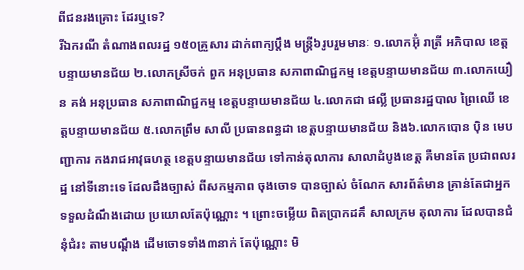ពីជនរងគ្រោះ ដែរឬទេ?
រីឯករណី តំណាងពលរដ្ឋ ១៥០គ្រួសារ ដាក់ពាក្យប្ដឹង មន្ត្រី៦រូបរួមមានៈ ១.លោកអ៊ុំ រាត្រី អភិបាល ខេត្តបន្ទាយមានជ័យ ២.លោកស្រីចក់ ពួក អនុប្រធាន សភាពាណិជ្ជកម្ម ខេត្តបន្ទាយមានជ័យ ៣.លោកយឿន គង់ អនុប្រធាន សភាពាណិជ្ជកម្ម ខេត្តបន្ទាយមានជ័យ ៤.លោកជា ផល្លី ប្រធានរដ្ឋបាល ព្រៃឈើ ខេត្តបន្ទាយមានជ័យ ៥.លោកព្រឹម សាលី ប្រធានពន្ធដា ខេត្តបន្ទាយមានជ័យ និង៦.លោកបោន ប៉ិន មេបញ្ជាការ កងរាជអាវុធហត្ថ ខេត្តបន្ទាយមានជ័យ ទៅកាន់តុលាការ សាលាដំបូងខេត្ត គឺមានតែ ប្រជាពលរដ្ឋ នៅទីនោះទេ ដែលដឹងច្បាស់ ពីសកម្មភាព ចុងចោទ បានច្បាស់ ចំណែក សារព័ត៌មាន គ្រាន់តែជាអ្នក ទទួលដំណឹងដោយ ប្រយោលតែប៉ុណ្ណោះ ។ ព្រោះចម្លើយ ពិតប្រាកដគឹ សាលក្រម តុលាការ ដែលបានជំនុំជំរះ តាមបណ្ដឹង ដើមចោទទាំង៣នាក់ តែប៉ុណ្ណោះ មិ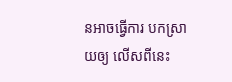នអាចធ្វើការ បកស្រាយឲ្យ លើសពីនេះ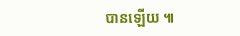បានឡើយ ៕